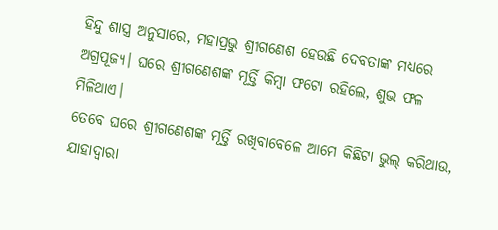ହିନ୍ଦୁ ଶାସ୍ତ୍ର ଅନୁସାରେ, ମହାପ୍ରଭୁ ଶ୍ରୀଗଣେଶ ହେଉଛି ଦେବତାଙ୍କ ମଧ୍ୟରେ ଅଗ୍ରପୂଜ୍ୟ। ଘରେ ଶ୍ରୀଗଣେଶଙ୍କ ମୂର୍ତ୍ତି କିମ୍ୱା ଫଟୋ ରହିଲେ, ଶୁଭ ଫଳ ମିଳିଥାଏ।
ତେବେ ଘରେ ଶ୍ରୀଗଣେଶଙ୍କ ମୂର୍ତ୍ତି ରଖିବାବେଳେ ଆମେ କିଛିଟା ଭୁଲ୍ କରିଥାଉ, ଯାହାଦ୍ୱାରା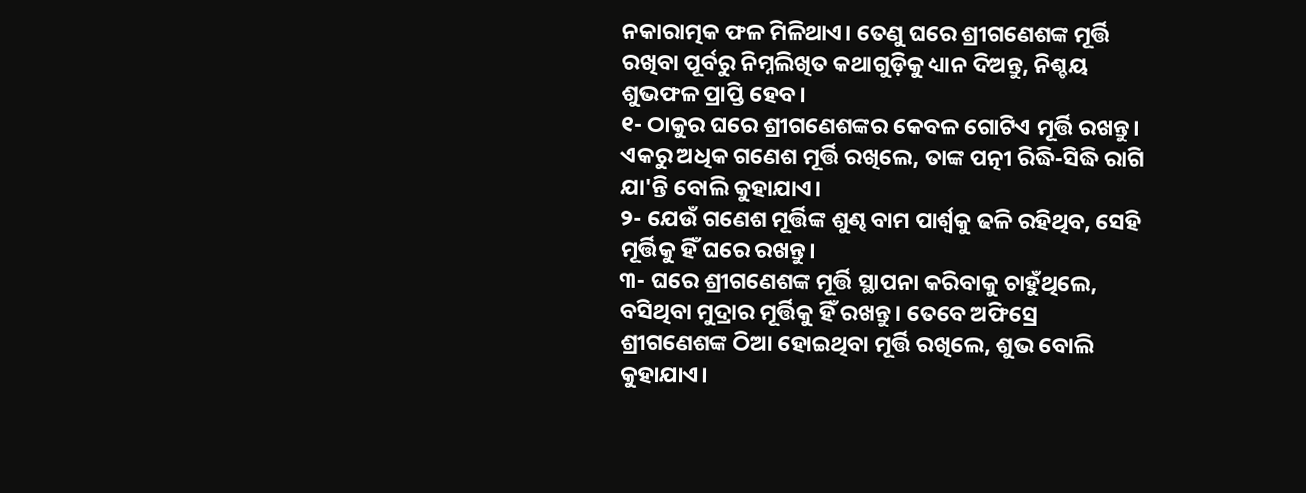ନକାରାତ୍ମକ ଫଳ ମିଳିଥାଏ। ତେଣୁ ଘରେ ଶ୍ରୀଗଣେଶଙ୍କ ମୂର୍ତ୍ତି ରଖିବା ପୂର୍ବରୁ ନିମ୍ନଲିଖିତ କଥାଗୁଡ଼ିକୁ ଧ୍ୟାନ ଦିଅନ୍ତୁ, ନିଶ୍ଚୟ ଶୁଭଫଳ ପ୍ରାପ୍ତି ହେବ।
୧- ଠାକୁର ଘରେ ଶ୍ରୀଗଣେଶଙ୍କର କେବଳ ଗୋଟିଏ ମୂର୍ତ୍ତି ରଖନ୍ତୁ। ଏକରୁ ଅଧିକ ଗଣେଶ ମୂର୍ତ୍ତି ରଖିଲେ, ତାଙ୍କ ପତ୍ନୀ ରିଦ୍ଧି-ସିଦ୍ଧି ରାଗି ଯା'ନ୍ତି ବୋଲି କୁହାଯାଏ।
୨- ଯେଉଁ ଗଣେଶ ମୂର୍ତ୍ତିଙ୍କ ଶୁଣ୍ଢ ବାମ ପାର୍ଶ୍ୱକୁ ଢଳି ରହିଥିବ, ସେହି ମୂର୍ତ୍ତିକୁ ହିଁ ଘରେ ରଖନ୍ତୁ।
୩- ଘରେ ଶ୍ରୀଗଣେଶଙ୍କ ମୂର୍ତ୍ତି ସ୍ଥାପନା କରିବାକୁ ଚାହୁଁଥିଲେ, ବସିଥିବା ମୁଦ୍ରାର ମୂର୍ତ୍ତିକୁ ହିଁ ରଖନ୍ତୁ। ତେବେ ଅଫିସ୍ରେ ଶ୍ରୀଗଣେଶଙ୍କ ଠିଆ ହୋଇଥିବା ମୂର୍ତ୍ତି ରଖିଲେ, ଶୁଭ ବୋଲି କୁହାଯାଏ।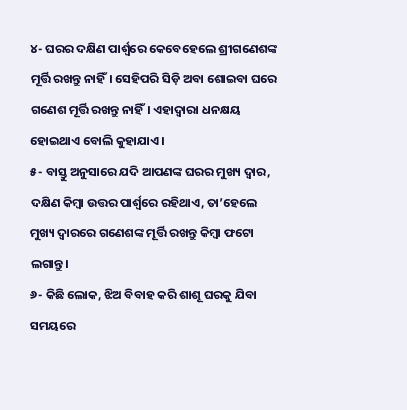୪- ଘରର ଦକ୍ଷିଣ ପାର୍ଶ୍ୱରେ କେବେହେଲେ ଶ୍ରୀଗଣେଶଙ୍କ ମୂର୍ତ୍ତି ରଖନ୍ତୁ ନାହିଁ। ସେହିପରି ସିଡ଼ି ଅବା ଶୋଇବା ଘରେ ଗଣେଶ ମୂର୍ତ୍ତି ରଖନ୍ତୁ ନାହିଁ। ଏହାଦ୍ୱାରା ଧନକ୍ଷୟ ହୋଇଥାଏ ବୋଲି କୁହାଯାଏ।
୫- ବାସ୍ତୁ ଅନୁସାରେ ଯଦି ଆପଣଙ୍କ ଘରର ମୁଖ୍ୟ ଦ୍ୱାର, ଦକ୍ଷିଣ କିମ୍ୱା ଉତ୍ତର ପାର୍ଶ୍ୱରେ ରହିଥାଏ, ତା’ହେଲେ ମୁଖ୍ୟ ଦ୍ୱାରରେ ଗଣେଶଙ୍କ ମୂର୍ତ୍ତି ରଖନ୍ତୁ କିମ୍ୱା ଫଟୋ ଲଗାନ୍ତୁ।
୬- କିଛି ଲୋକ, ଝିଅ ବିବାହ କରି ଶାଶୂ ଘରକୁ ଯିବା ସମୟରେ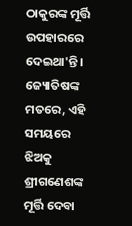ଠାକୁରଙ୍କ ମୂର୍ତ୍ତି ଉପହାରରେ ଦେଇଥା'ନ୍ତି। ଜ୍ୟୋତିଷଙ୍କ ମତରେ, ଏହି ସମୟରେ ଝିଅକୁ ଶ୍ରୀଗଣେଶଙ୍କ ମୂର୍ତ୍ତି ଦେବା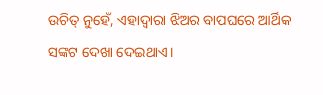ଉଚିତ୍ ନୁହେଁ, ଏହାଦ୍ୱାରା ଝିଅର ବାପଘରେ ଆର୍ଥିକ ସଙ୍କଟ ଦେଖା ଦେଇଥାଏ।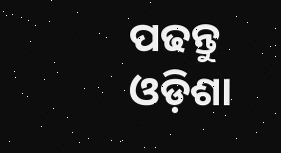ପଢନ୍ତୁ ଓଡ଼ିଶା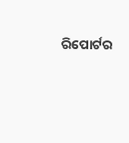ରିପୋର୍ଟର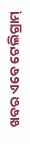ଖବର ଏବେ ଟେଲିଗ୍ରାମ୍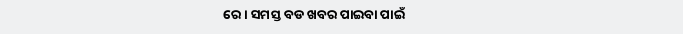ରେ। ସମସ୍ତ ବଡ ଖବର ପାଇବା ପାଇଁ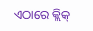ଏଠାରେ କ୍ଲିକ୍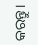କରନ୍ତୁ।